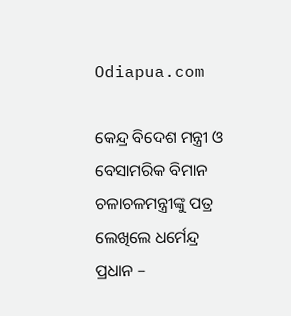Odiapua.com

କେନ୍ଦ୍ର ବିଦେଶ ମନ୍ତ୍ରୀ ଓ ବେସାମରିକ ବିମାନ ଚଳାଚଳମନ୍ତ୍ରୀଙ୍କୁ ପତ୍ର ଲେଖିଲେ ଧର୍ମେନ୍ଦ୍ର ପ୍ରଧାନ –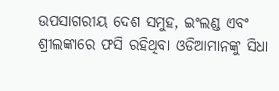ଉପସାଗରୀୟ ଦେଶ ସମୁହ, ଇଂଲଣ୍ଡ ଏବଂ ଶ୍ରୀଲଙ୍କାରେ ଫସି ରହିଥିବା ଓଡିଆମାନଙ୍କୁ ସିଧା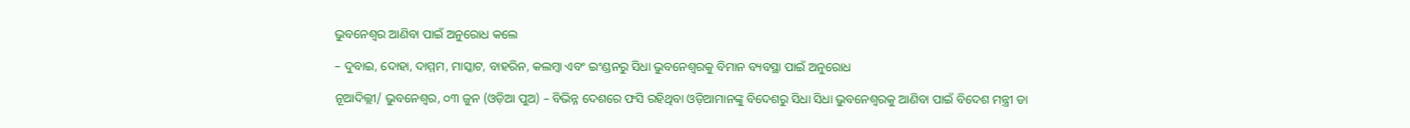ଭୁବନେଶ୍ୱର ଆଣିବା ପାଇଁ ଅନୁରୋଧ କଲେ

– ଦୁବାଇ, ଦୋହା, ଦାମ୍ମମ, ମାସ୍କାଟ, ବାହରିନ, କଲମ୍ବା ଏବଂ ଇଂଣ୍ଡନରୁ ସିଧା ଭୁବନେଶ୍ୱରକୁ ବିମାନ ବ୍ୟବସ୍ଥା ପାଇଁ ଅନୁରୋଧ

ନୂଆଦିଲ୍ଲୀ/ ଭୁବନେଶ୍ୱର, ୦୩ ଜୁନ (ଓଡ଼ିଆ ପୁଅ) – ବିଭିନ୍ନ ଦେଶରେ ଫସି ରହିଥିବା ଓଡ଼ିଆମାନଙ୍କୁ ବିଦେଶରୁ ସିଧା ସିଧା ଭୁବନେଶ୍ବରକୁ ଆଣିବା ପାଇଁ ବିଦେଶ ମନ୍ତ୍ରୀ ଡା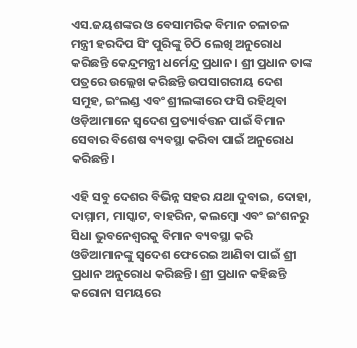ଏସ.ଜୟଶଙ୍କର ଓ ବେସାମରିକ ବିମାନ ଚଳାଚଳ ମନ୍ତ୍ରୀ ହରଦିପ ସିଂ ପୁରିଙ୍କୁ ଚିଠି ଲେଖି ଅନୁରୋଧ କରିଛନ୍ତି କେନ୍ଦ୍ରମନ୍ତ୍ରୀ ଧର୍ମେନ୍ଦ୍ର ପ୍ରଧାନ। ଶ୍ରୀ ପ୍ରଧାନ ତାଙ୍କ ପତ୍ରରେ ଉଲ୍ଲେଖ କରିଛନ୍ତି ଉପସାଗରୀୟ ଦେଶ ସମୁହ, ଇଂଲଣ୍ଡ ଏବଂ ଶ୍ରୀଲଙ୍କାରେ ଫସି ରହିଥିବା ଓଡ଼ିଆମାନେ ସ୍ବଦେଶ ପ୍ରତ୍ୟାର୍ବତ୍ତନ ପାଇଁ ବିମାନ ସେବାର ବିଶେଷ ବ୍ୟବସ୍ଥା କରିବା ପାଇଁ ଅନୁରୋଧ କରିଛନ୍ତି।

ଏହି ସବୁ ଦେଶର ବିଭିନ୍ନ ସହର ଯଥା ଦୁବାଇ, ଦୋହା, ଦାମ୍ମାମ, ମାସ୍କାଟ, ବାହରିନ, କଲମ୍ବୋ ଏବଂ ଇଂଶନରୁ ସିଧା ଭୁବନେଶ୍ବରକୁ ବିମାନ ବ୍ୟବସ୍ଥା କରି ଓଡିଆମାନଙ୍କୁ ସ୍ବଦେଶ ଫେରେଇ ଆଣିବା ପାଇଁ ଶ୍ରୀ ପ୍ରଧାନ ଅନୁରୋଧ କରିଛନ୍ତି। ଶ୍ରୀ ପ୍ରଧାନ କହିଛନ୍ତି କରୋନା ସମୟରେ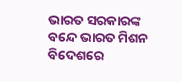ଭାରତ ସରକାରଙ୍କ ବନ୍ଦେ ଭାରତ ମିଶନ ବିଦେଶରେ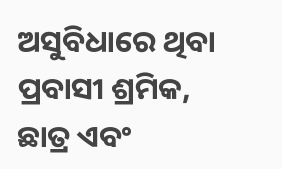ଅସୁବିଧାରେ ଥିବା ପ୍ରବାସୀ ଶ୍ରମିକ, ଛାତ୍ର ଏବଂ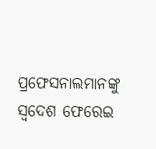ପ୍ରଫେସନାଲମାନଙ୍କୁ ସ୍ବଦେଶ ଫେରେଇ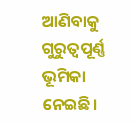ଆଣିବାକୁ ଗୁରୁତ୍ବପୂର୍ଣ୍ଣ ଭୂମିକା ନେଇଛି।